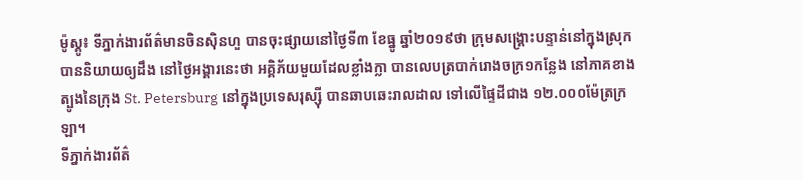ម៉ូស្គូ៖ ទីភ្នាក់ងារព័ត៌មានចិនស៊ិនហួ បានចុះផ្សាយនៅថ្ងៃទី៣ ខែធ្នូ ឆ្នាំ២០១៩ថា ក្រុមសង្គ្រោះបន្ទាន់នៅក្នុងស្រុក បាននិយាយឲ្យដឹង នៅថ្ងៃអង្គារនេះថា អគ្គិភ័យមួយដែលខ្លាំងក្លា បានលេបត្របាក់រោងចក្រ១កន្លែង នៅភាគខាង ត្បូងនៃក្រុង St. Petersburg នៅក្នុងប្រទេសរុស្ស៊ី បានឆាបឆេះរាលដាល ទៅលើផ្ទៃដីជាង ១២.០០០ម៉ែត្រក្រឡា។
ទីភ្នាក់ងារព័ត៌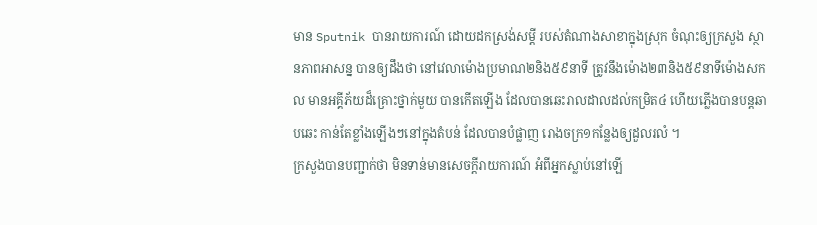មាន Sputnik បានរាយការណ៍ ដោយដកស្រង់សម្តី របស់តំណាងសាខាក្នុងស្រុក ចំណុះឲ្យក្រសួង ស្ថានភាពអាសន្ន បានឲ្យដឹងថា នៅវេលាម៉ោងប្រមាណ២និង៥៩នាទី ត្រូវនឹងម៉ោង២៣និង៥៩នាទីម៉ោងសកល មានអគ្គីភ័យដ៏គ្រោះថ្នាក់មួយ បានកើតឡើង ដែលបានឆេះរាលដាលដល់កម្រិត៤ ហើយភ្លើងបានបន្តឆាបឆេះ កាន់តែខ្លាំងឡើងៗនៅក្នុងតំបន់ ដែលបានបំផ្លាញ រោងចក្រ១កន្លែងឲ្យដួលរលំ ។
ក្រសួងបានបញ្ជាក់ថា មិនទាន់មានសេចក្តីរាយការណ៍ អំពីអ្នកស្លាប់នៅឡើ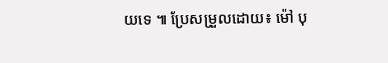យទេ ៕ ប្រែសម្រួលដោយ៖ ម៉ៅ បុ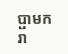ប្ផាមករា